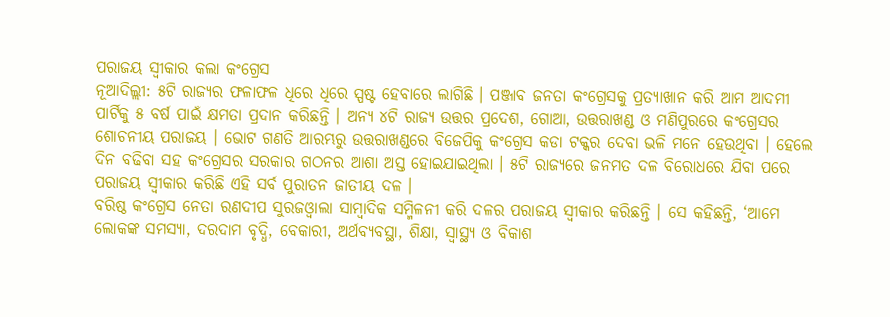ପରାଜୟ ସ୍ବୀକାର କଲା କଂଗ୍ରେସ
ନୂଆଦିଲ୍ଲୀ: ୫ଟି ରାଜ୍ୟର ଫଳାଫଳ ଧିରେ ଧିରେ ସ୍ପଷ୍ଟ ହେବାରେ ଲାଗିଛି । ପଞ୍ଜାବ ଜନତା କଂଗ୍ରେସକୁ ପ୍ରତ୍ୟାଖାନ କରି ଆମ ଆଦମୀ ପାର୍ଟିକୁ ୫ ବର୍ଷ ପାଇଁ କ୍ଷମତା ପ୍ରଦାନ କରିଛନ୍ତି । ଅନ୍ୟ ୪ଟି ରାଜ୍ୟ ଉତ୍ତର ପ୍ରଦେଶ, ଗୋଆ, ଉତ୍ତରାଖଣ୍ଡ ଓ ମଣିପୁରରେ କଂଗ୍ରେସର ଶୋଚନୀୟ ପରାଜୟ । ଭୋଟ ଗଣତି ଆରମ୍ଭରୁ ଉତ୍ତରାଖଣ୍ଡରେ ବିଜେପିକୁ କଂଗ୍ରେସ କଡା ଟକ୍କର ଦେବା ଭଳି ମନେ ହେଉଥିବା । ହେଲେ ଦିନ ବଢିବା ସହ କଂଗ୍ରେସର ସରକାର ଗଠନର ଆଶା ଅସ୍ତ ହୋଇଯାଇଥିଲା । ୫ଟି ରାଜ୍ୟରେ ଜନମତ ଦଳ ବିରୋଧରେ ଯିବା ପରେ ପରାଜୟ ସ୍ବୀକାର କରିଛି ଏହି ସର୍ବ ପୁରାତନ ଜାତୀୟ ଦଳ ।
ବରିଷ୍ଠ କଂଗ୍ରେସ ନେତା ରଣଦୀପ ସୁରଜଓ୍ବାଲା ସାମ୍ବାଦିକ ସମ୍ମିଳନୀ କରି ଦଳର ପରାଜୟ ସ୍ବୀକାର କରିଛନ୍ତି । ସେ କହିଛନ୍ତି, ‘ଆମେ ଲୋକଙ୍କ ସମସ୍ୟା, ଦରଦାମ ବୃଦ୍ଧି, ବେକାରୀ, ଅର୍ଥବ୍ୟବସ୍ଥା, ଶିକ୍ଷା, ସ୍ବାସ୍ଥ୍ୟ ଓ ବିକାଶ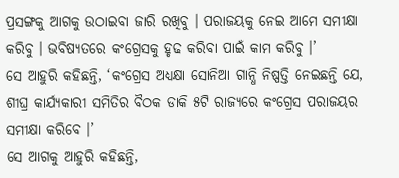ପ୍ରସଙ୍ଗକୁ ଆଗକୁ ଉଠାଇବା ଜାରି ରଖିବୁ । ପରାଜୟକୁ ନେଇ ଆମେ ସମୀକ୍ଷା କରିବୁ । ଭବିଷ୍ୟତରେ କଂଗ୍ରେସକୁ ହୃଢ କରିବା ପାଇଁ କାମ କରିବୁ ।’
ସେ ଆହୁରି କହିଛନ୍ତି, ‘କଂଗ୍ରେସ ଅଧ୍ୟକ୍ଷା ସୋନିଆ ଗାନ୍ଧି ନିଷ୍ପତ୍ତି ନେଇଛନ୍ତି ଯେ, ଶୀଘ୍ର କାର୍ଯ୍ୟକାରୀ ସମିତିର ବୖଠକ ଡାକି ୫ଟି ରାଜ୍ୟରେ କଂଗ୍ରେସ ପରାଜୟର ସମୀକ୍ଷା କରିବେ ।’
ସେ ଆଗକୁ ଆହୁରି କହିଛନ୍ତି,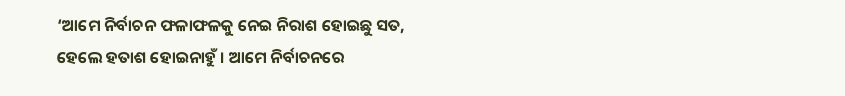‘ଆମେ ନିର୍ବାଚନ ଫଳାଫଳକୁ ନେଇ ନିରାଶ ହୋଇଛୁ ସତ, ହେଲେ ହତାଶ ହୋଇନାହୁଁ । ଆମେ ନିର୍ବାଚନରେ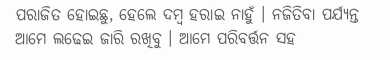ପରାଜିତ ହୋଇଛୁ, ହେଲେ ଦମ୍ବ ହରାଇ ନାହୁଁ । ନଜିତିବା ପର୍ଯ୍ୟନ୍ତ ଆମେ ଲଢେଇ ଜାରି ରଖିବୁ । ଆମେ ପରିବର୍ତ୍ତନ ସହ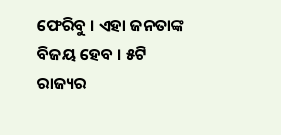ଫେରିବୁ । ଏହା ଜନତାଙ୍କ ବିଜୟ ହେବ । ୫ଟି ରାଜ୍ୟର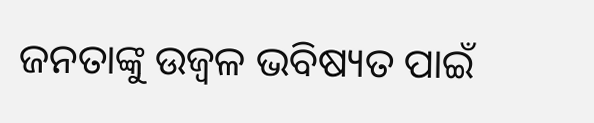ଜନତାଙ୍କୁ ଉଜ୍ବଳ ଭବିଷ୍ୟତ ପାଇଁ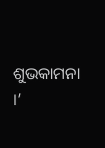ଶୁଭକାମନା ।’